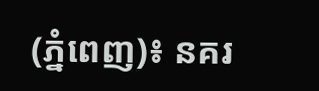(ភ្នំពេញ)៖ នគរ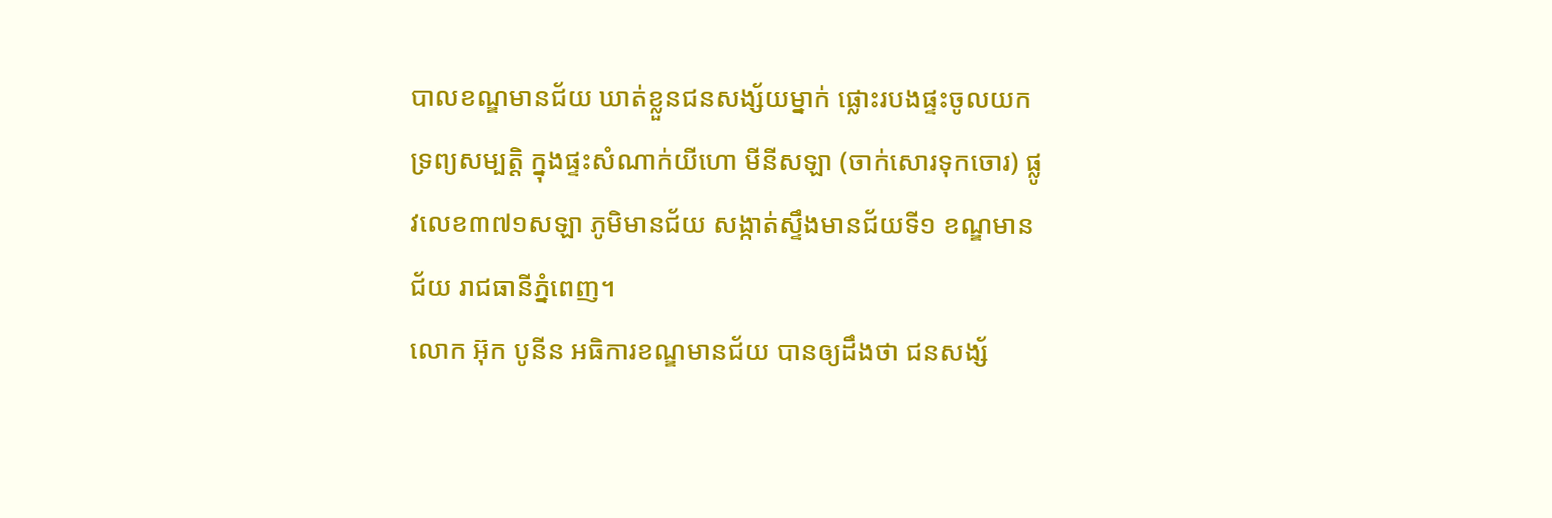បាលខណ្ឌមានជ័យ ឃាត់ខ្លួនជនសង្ស័យម្នាក់ ផ្លោះរបងផ្ទះចូលយកទ្រព្យសម្បត្តិ ក្នុងផ្ទះសំណាក់យីហោ មីនីសឡា (ចាក់សោរទុកចោរ) ផ្លូវលេខ៣៧១សឡា ភូមិមានជ័យ សង្កាត់ស្ទឹងមានជ័យទី១ ខណ្ឌមានជ័យ រាជធានីភ្នំពេញ។
លោក អ៊ុក បូនីន អធិការខណ្ឌមានជ័យ បានឲ្យដឹងថា ជនសង្ស័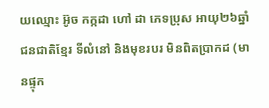យឈ្មោះ អ៊ូច កក្កដា ហៅ ដា ភេទប្រុស អាយុ២៦ឆ្នាំ ជនជាតិខ្មែរ ទីលំនៅ និងមុខរបរ មិនពិតប្រាកដ (មានផ្ទុក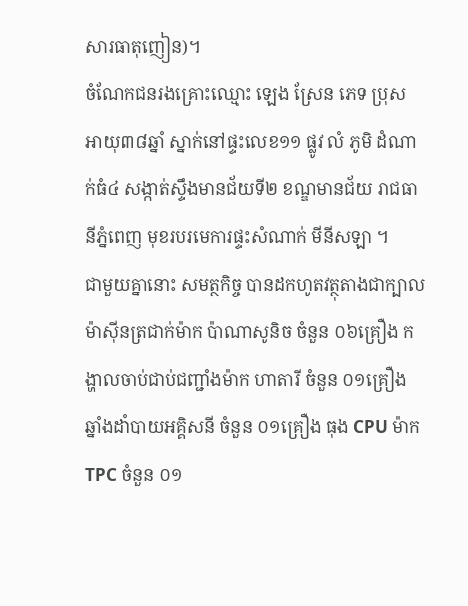សារធាតុញៀន)។
ចំណែកជនរងគ្រោះឈ្មោះ ឡេង ស្រែន ភេទ ប្រុស អាយុ៣៨ឆ្នាំ ស្នាក់នៅផ្ទះលេខ១១ ផ្លូវ លំ ភូមិ ដំណាក់ធំ៤ សង្កាត់ស្ទឹងមានជ័យទី២ ខណ្ឌមានជ័យ រាជធានីភ្នំពេញ មុខរបរមេការផ្ទះសំណាក់ មីនីសឡា ។
ជាមួយគ្នានោះ សមត្ថកិច្ច បានដកហូតវត្ថុតាងជាក្បាលម៉ាស៊ីនត្រជាក់ម៉ាក ប៉ាណាសូនិច ចំនួន ០៦គ្រឿង កង្ហាលចាប់ជាប់ជញ្ជាំងម៉ាក ហាតារី ចំនួន ០១គ្រឿង ឆ្នាំងដាំបាយអគ្គិសនី ចំនួន ០១គ្រឿង ធុង CPU ម៉ាក TPC ចំនួន ០១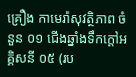គ្រឿង កាមេរ៉ាសុវត្ថិភាព ចំនួន ០១ ជើងឆ្នាំងទឹកក្តៅអគ្គិសនី ០៥ (រប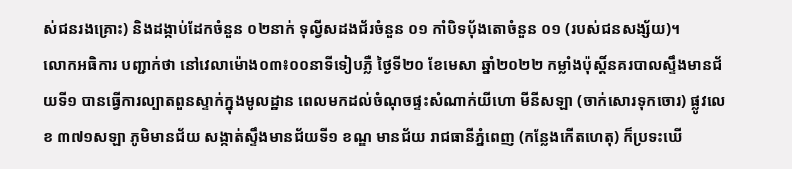ស់ជនរងគ្រោះ) និងដង្កាប់ដែកចំនួន ០២នាក់ ទុល្វីសដងជ័រចំនួន ០១ កាំបិទបុ័ងតោចំនួន ០១ (របស់ជនសង្ស័យ)។
លោកអធិការ បញ្ជាក់ថា នៅវេលាម៉ោង០៣៖០០នាទីទៀបភ្លឺ ថ្ងៃទី២០ ខែមេសា ឆ្នាំ២០២២ កម្លាំងប៉ុស្តិ៍នគរបាលស្ទឹងមានជ័យទី១ បានធ្វើការល្បាតពួនស្ទាក់ក្នុងមូលដ្ឋាន ពេលមកដល់ចំណុចផ្ទះសំណាក់យីហោ មីនីសឡា (ចាក់សោរទុកចោរ) ផ្លូវលេខ ៣៧១សឡា ភូមិមានជ័យ សង្កាត់ស្ទឹងមានជ័យទី១ ខណ្ឌ មានជ័យ រាជធានីភ្នំពេញ (កន្លែងកើតហេតុ) ក៏ប្រទះឃើ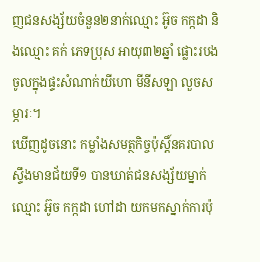ញជនសង្ស័យចំនួន២នាក់ឈ្មោះ អ៊ូច កក្កដា និងឈ្មោះ គក់ ភេទប្រុស អាយុ៣២ឆ្នាំ ផ្លោះរបងចូលក្នុងផ្ទះសំណាក់យីហោ មីនីសឡា លួចសម្ភារៈ។
ឃើញដូចនោះ កម្លាំងសមត្ថកិច្ចប៉ុស្តិ៍នគរបាលស្ទឹងមានជ័យទី១ បានឃាត់ជនសង្ស័យម្នាក់ឈ្មោះ អ៊ូច កក្កដា ហៅដា យកមកស្នាក់ការប៉ុ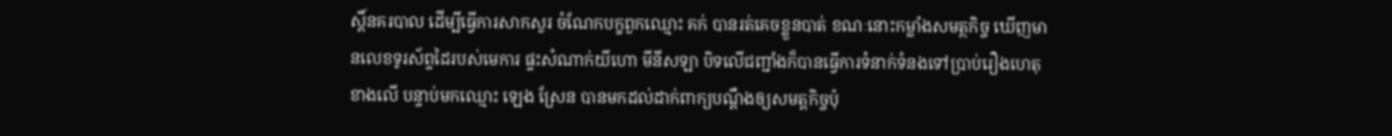ស្តិ៍នគរបាល ដើម្បីធ្វើការសាកសួរ ចំណែកបក្ខពួកឈ្មោះ គក់ បានរត់គេចខ្លួនបាត់ ខណៈនោះកម្លាំងសមត្ថកិច្ច ឃើញមានលេខទូរស័ព្ទដៃរបស់មេការ ផ្ទះសំណាក់យីហោ មីនីសឡា បិទលើជញ្ជាំងក៏បានធ្វើការទំនាក់ទំនងទៅប្រាប់រឿងហេតុខាងលើ បន្ទាប់មកឈ្មោះ ឡេង ស្រែន បានមកដល់ដាក់ពាក្យបណ្តឹងឲ្យសមត្តកិច្ចប៉ុ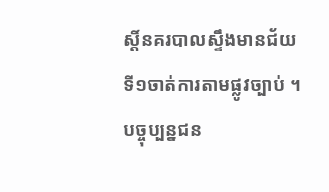ស្តិ៍នគរបាលស្ទឹងមានជ័យទី១ចាត់ការតាមផ្លូវច្បាប់ ។
បច្ចុប្បន្នជន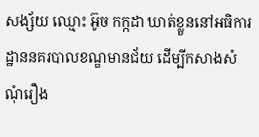សង្ស័យ ឈ្មោះ អ៊ូច កក្កដា ឃាត់ខ្លួននៅអធិការដ្ឋាននគរបាលខណ្ឌមានជ័យ ដើម្បីកសាងសំណុំរឿង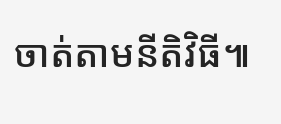ចាត់តាមនីតិវិធី៕